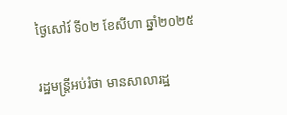ថ្ងៃសៅរ៍ ទី០២ ខែសីហា ឆ្នាំ២០២៥

រដ្ឋមន្ត្រីអប់រំថា មានសាលារដ្ឋ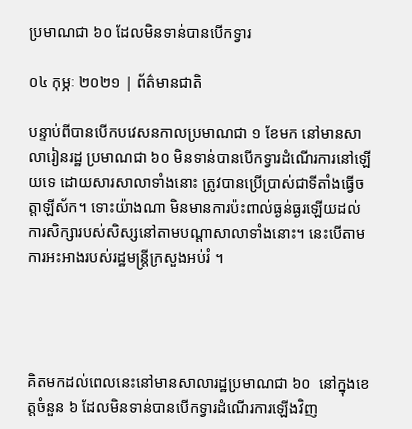ប្រមាណជា ៦០ ដែលមិនទាន់បានបើកទ្វារ

០៤ កុម្ភៈ ២០២១ | ព័ត៌មានជាតិ

បន្ទាប់ពីបានបើកបវេសនកាលប្រមាណជា ១ ខែមក នៅមានសាលារៀនរដ្ឋ ប្រមាណជា ៦០ មិនទាន់បានបើកទ្វារដំណើរការនៅឡើយទេ ដោយសារសាលាទាំងនោះ ត្រូវបានប្រើប្រាស់ជាទីតាំងធ្វើចត្តាឡីស័ក។ ទោះយ៉ាងណា មិនមានការប៉ះពាល់ធ្ងន់ធ្ងរឡើយដល់ការសិក្សារបស់សិស្សនៅតាមបណ្តាសាលាទាំងនោះ។ នេះបើតាមការអះអាងរបស់រដ្ឋមន្ត្រីក្រសួងអប់រំ ។




គិតមកដល់ពេលនេះនៅមានសាលារដ្ឋប្រមាណជា ៦០  នៅក្នុងខេត្តចំនួន ៦ ដែលមិនទាន់បានបើកទ្វារដំណើរការឡើងវិញ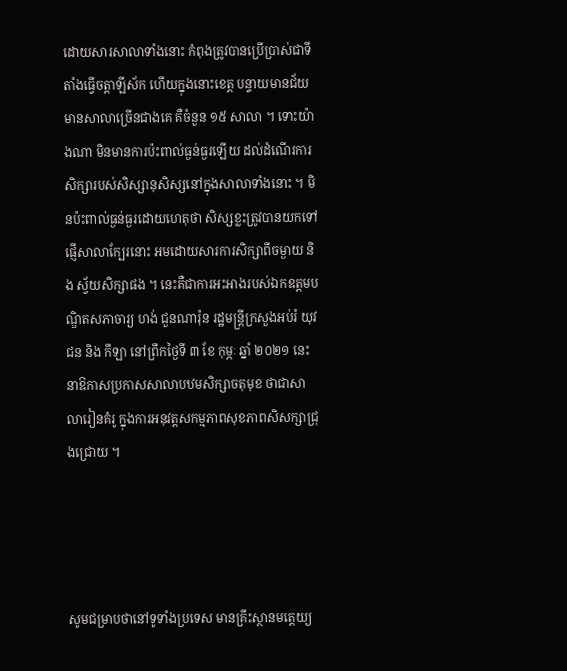ដោយសារសាលាទាំងនោះ កំពុងត្រូវបានប្រើប្រាស់ជាទីតាំងធ្វើចត្តាឡីស័ក ហើយក្នុងនោះខេត្ត បន្ទាយមានជ័យ មានសាលាច្រើនជាងគេ គឺចំនួន ១៥ សាលា ។ ទោះយ៉ាងណា មិនមានការប៉ះពាល់ធ្ងន់ធ្ងរឡើយ ដល់ដំណើរការសិក្សារបស់សិស្សានុសិស្សនៅក្នុងសាលាទាំងនោះ ។ មិនប៉ះពាល់ធ្ងន់ធ្ងរដោយហេតុថា សិស្សខ្លះត្រូវបានយកទៅផ្ញើសាលាក្បែរនោះ អមដោយសារការសិក្សាពីចម្ងាយ និង ស្វ័យសិក្សាផង ។ នេះគឺជាការអះអាងរបស់ឯកឧត្តមបណ្ឌិតសភាចារ្យ ហង់ ជួនណារ៉ុន រដ្ឋមន្ត្រីក្រសួងអប់រំ យុវជន និង កីឡា នៅព្រឹកថ្ងៃទី ៣ ខែ កុម្ភៈ ឆ្នាំ ២០២១ នេះ នាឱកាសប្រកាសសាលាបឋមសិក្សាចតុមុខ ថាជាសាលារៀនគំរូ ក្នុងការអនុវត្តសកម្មភាពសុខភាពសិសក្សាជ្រុងជ្រោយ ។




សូមជម្រាបថានៅទូទាំងប្រទេស មានគ្រឹះស្ថានមត្តេយ្យ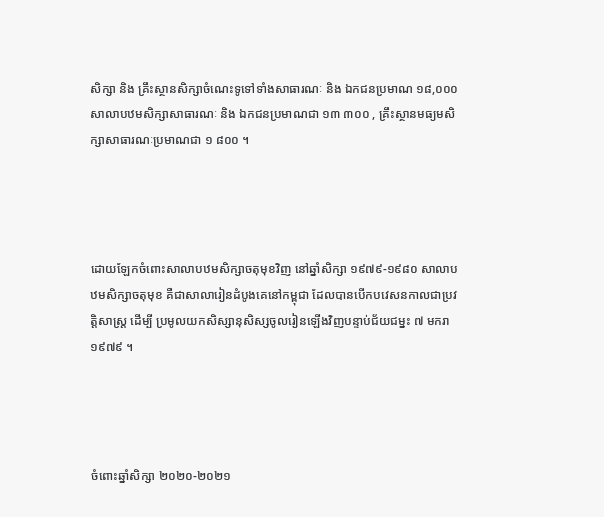សិក្សា និង គ្រឹះស្ថានសិក្សាចំណេះទូទៅទាំងសាធារណៈ និង ឯកជនប្រមាណ ១៨,០០០  សាលាបឋមសិក្សាសាធារណៈ និង ឯកជនប្រមាណជា ១៣ ៣០០ , គ្រឹះស្ថានមធ្យមសិក្សាសាធារណៈប្រមាណជា ១ ៨០០ ។




ដោយឡែកចំពោះសាលាបឋមសិក្សាចតុមុខវិញ នៅឆ្នាំសិក្សា ១៩៧៩-១៩៨០ សាលាបឋមសិក្សាចតុមុខ គឺជាសាលារៀនដំបូងគេនៅកម្ពុជា ដែលបានបើកបវេសនកាលជាប្រវត្តិសាស្ត្រ ដើម្បី ប្រមូលយកសិស្សានុសិស្សចូលរៀនឡើងវិញបន្ទាប់ជ័យជម្នះ ៧ មករា ១៩៧៩ ។




ចំពោះឆ្នាំសិក្សា ២០២០-២០២១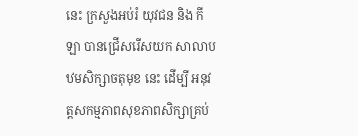នេះ ក្រសួងអប់រំ យុវជន និង កីឡា បានជ្រើសរើសយក សាលាបឋមសិក្សាចតុមុខ នេះ ដើម្បី អនុវត្តសកម្មភាពសុខភាពសិក្សាគ្រប់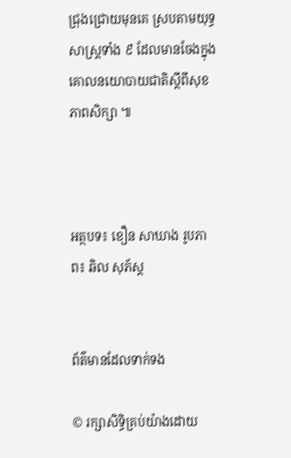ជ្រុងជ្រោយមុនគេ ស្របតាមយុទ្ធសាស្ត្រទាំង ៩ ដែលមានចែងក្នុងគោលនយោបាយជាតិស្តីពីសុខភាពសិក្សា ៕



អត្ថបទ៖ ខឿន សាឃាង រូបភាព៖ ឆិល សុភ័ស្ត


ព័ត៌មានដែលទាក់ទង

© រក្សាសិទ្ធិគ្រប់យ៉ាងដោយ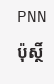PNN ប៉ុស្ថិ៍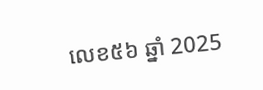លេខ៥៦ ឆ្នាំ 2025